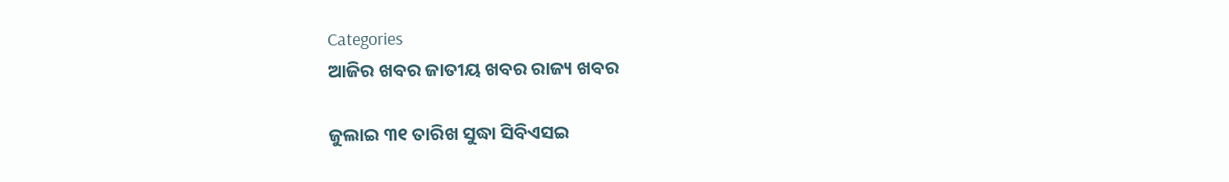Categories
ଆଜିର ଖବର ଜାତୀୟ ଖବର ରାଜ୍ୟ ଖବର

ଜୁଲାଇ ୩୧ ତାରିଖ ସୁଦ୍ଧା ସିବିଏସଇ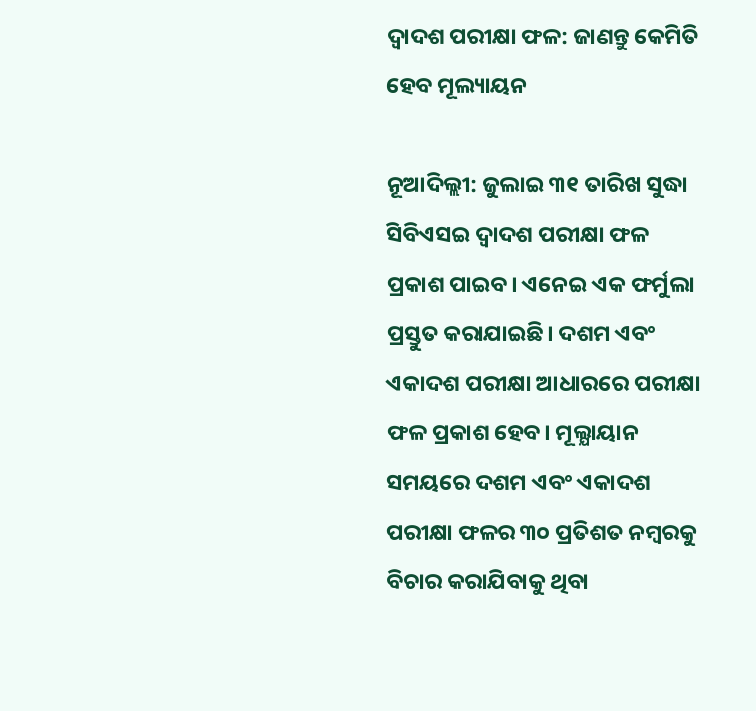ଦ୍ଵାଦଶ ପରୀକ୍ଷା ଫଳ: ଜାଣନ୍ତୁ କେମିତି ହେବ ମୂଲ୍ୟାୟନ

ନୂଆଦିଲ୍ଲୀ: ଜୁଲାଇ ୩୧ ତାରିଖ ସୁଦ୍ଧା ସିବିଏସଇ ଦ୍ଵାଦଶ ପରୀକ୍ଷା ଫଳ ପ୍ରକାଶ ପାଇବ। ଏନେଇ ଏକ ଫର୍ମୁଲା ପ୍ରସ୍ତୁତ କରାଯାଇଛି। ଦଶମ ଏବଂ ଏକାଦଶ ପରୀକ୍ଷା ଆଧାରରେ ପରୀକ୍ଷା ଫଳ ପ୍ରକାଶ ହେବ। ମୂଲ୍ଯାୟାନ ସମୟରେ ଦଶମ ଏବଂ ଏକାଦଶ ପରୀକ୍ଷା ଫଳର ୩୦ ପ୍ରତିଶତ ନମ୍ବରକୁ ବିଚାର କରାଯିବାକୁ ଥିବା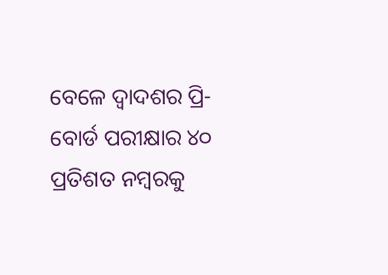ବେଳେ ଦ୍ଵାଦଶର ପ୍ରି-ବୋର୍ଡ ପରୀକ୍ଷାର ୪୦ ପ୍ରତିଶତ ନମ୍ବରକୁ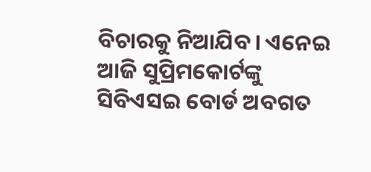ବିଚାରକୁ ନିଆଯିବ। ଏନେଇ ଆଜି ସୁପ୍ରିମକୋର୍ଟଙ୍କୁ ସିବିଏସଇ ବୋର୍ଡ ଅବଗତ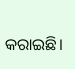କରାଇଛି।